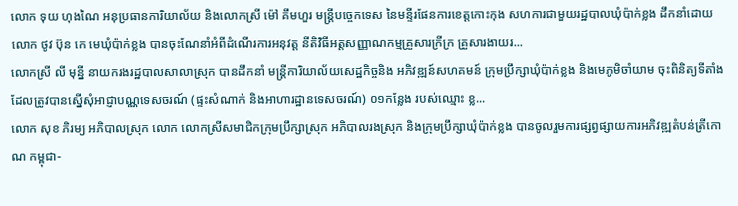លោក ទុយ ហុងណៃ អនុប្រធានការិយាល័យ និងលោកស្រី ម៉ៅ គឹមហួរ មន្ត្រីបច្ចេកទេស នៃមន្ទីរផែនការខេត្តកោះកុង សហការជាមួយរដ្ឋបាលឃុំប៉ាក់ខ្លង ដឹកនាំដោយលោក ថូវ ប៊ុន កេ មេឃុំប៉ាក់ខ្លង បានចុះណែនាំអំពីដំណើរការអនុវត្ត នីតិវិធីអត្តសញ្ញាណកម្មគ្រួសារក្រីក្រ គ្រួសារងាយរ...
លោកស្រី លី មុន្នី នាយករងរដ្ឋបាលសាលាស្រុក បានដឹកនាំ មន្ត្រីការិយាល័យសេដ្ឋកិច្ចនិង អភិវឌ្ឍន៍សហគមន៍ ក្រុមប្រឹក្សាឃុំប៉ាក់ខ្លង និងមេភូមិចាំយាម ចុះពិនិត្យទីតាំងដែលត្រូវបានស្នើសុំអាជ្ញាបណ្ណទេសចរណ៍ (ផ្ទះសំណាក់ និងអាហារដ្ឋានទេសចរណ៍) ០១កន្លែង របស់ឈ្មោះ ខ្ល...
លោក សុខ ភិរម្យ អភិបាលស្រុក លោក លោកស្រីសមាជិកក្រុមប្រឹក្សាស្រុក អភិបាលរងស្រុក និងក្រុមប្រឹក្សាឃុំប៉ាក់ខ្លង បានចូលរួមការផ្សព្វផ្សាយការអភិវឌ្ឍតំបន់ត្រីកោណ កម្ពុជា-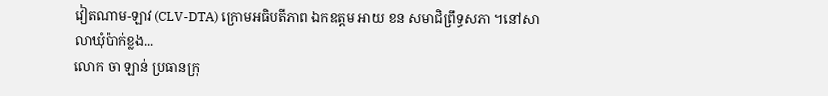វៀតណាម-ឡាវ (CLV-DTA) ក្រោមអធិបតីភាព ឯកឧត្តម អាយ ខន សមាជិព្រឹទ្ធសភា ។នៅសាលាឃុំប៉ាក់ខ្លង...
លោក ចា ឡាន់ ប្រធានក្រុ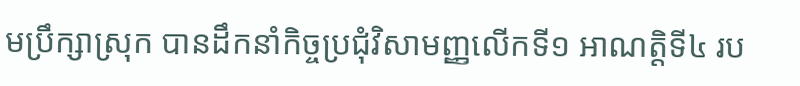មប្រឹក្សាស្រុក បានដឹកនាំកិច្ចប្រជុំវិសាមញ្ញលើកទី១ អាណត្តិទី៤ រប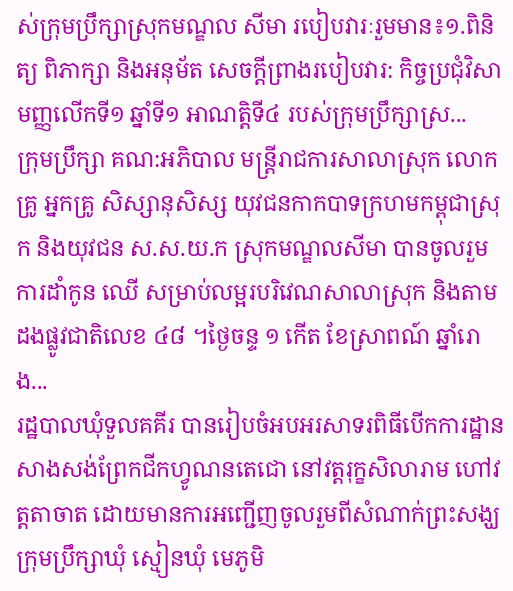ស់ក្រុមប្រឹក្សាស្រុកមណ្ឌល សីមា របៀបវារៈរួមមាន៖១.ពិនិត្យ ពិភាក្សា និងអនុម័ត សេចក្ដីព្រាងរបៀបវារ: កិច្ចប្រជុំវិសាមញ្ញលើកទី១ ឆ្នាំទី១ អាណត្តិទី៤ របស់ក្រុមប្រឹក្សាស្រ...
ក្រុមប្រឹក្សា គណ:អភិបាល មន្រ្តីរាជការសាលាស្រុក លោកគ្រូ អ្នកគ្រូ សិស្សានុសិស្ស យុវជនកាកបាទក្រហមកម្ពុជាស្រុក និងយុវជន ស.ស.យ.ក ស្រុកមណ្ឌលសីមា បានចូលរួមការដាំកូន ឈើ សម្រាប់លម្អរបរិវេណសាលាស្រុក និងតាមដងផ្លូវជាតិលេខ ៤៨ ។ថ្ងៃចន្ទ ១ កើត ខែស្រាពណ៍ ឆ្នាំរោង...
រដ្ឋបាលឃុំទួលគគីរ បានរៀបចំអបអរសាទរពិធីបើកការដ្ឋានសាងសង់ព្រែកជីកហ្វូណនតេជោ នៅវត្តរុក្ខសិលារាម ហៅវត្តតាចាត ដោយមានការអញ្ជើញចូលរួមពីសំណាក់ព្រះសង្ឃ ក្រុមប្រឹក្សាឃុំ ស្មៀនឃុំ មេភូមិ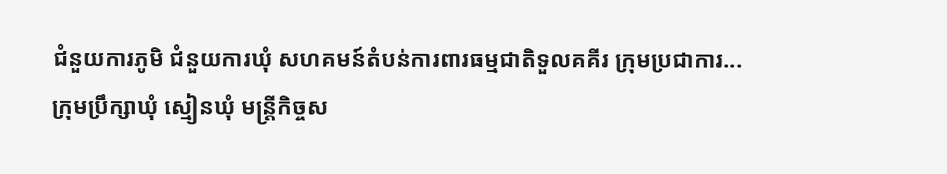ជំនួយការភូមិ ជំនួយការឃុំ សហគមន៍តំបន់ការពារធម្មជាតិទួលគគីរ ក្រុមប្រជាការ...
ក្រុមប្រឹក្សាឃុំ ស្មៀនឃុំ មន្រ្តីកិច្ចស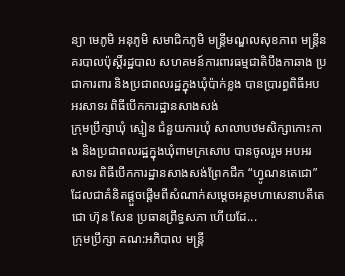ន្យា មេភូមិ អនុភូមិ សមាជិកភូមិ មន្រ្តីមណ្ឌលសុខភាព មន្រ្តីនគរបាលប៉ុស្តិ៍រដ្ឋបាល សហគមន៍ការពារធម្មជាតិបឹងកាឆាង ប្រជាការពារ និងប្រជាពលរដ្ឋក្នុងឃុំប៉ាក់ខ្លង បានប្រារព្ធពិធីអបអរសាទរ ពិធីបើកការដ្ឋានសាងសង់
ក្រុមប្រឹក្សាឃុំ ស្មៀន ជំនួយការឃុំ សាលាបឋមសិក្សាកោះកាង និងប្រជាពលរដ្ឋក្នុងឃុំពាមក្រសោប បានចូលរួម អបអរ សាទរ ពិធីបេីកការដ្ឋានសាងសង់ព្រែកជីក “ហ្វូណនតេជោ” ដែលជាគំនិតផ្តួចផ្តើមពីសំណាក់សម្តេចអគ្គមហាសេនាបតីតេជោ ហ៊ុន សែន ប្រធានព្រឹទ្ធសភា ហើយដែ...
ក្រុមប្រឹក្សា គណ:អភិបាល មន្រ្តី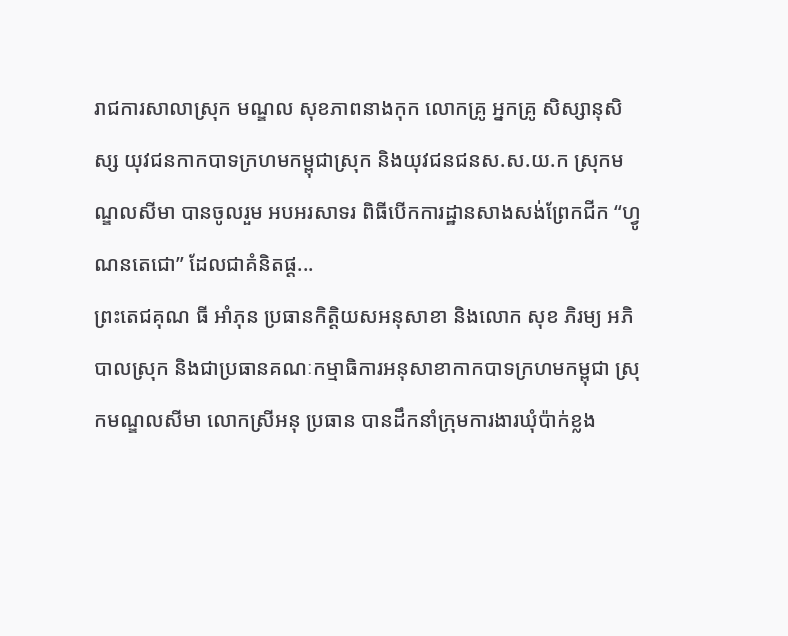រាជការសាលាស្រុក មណ្ឌល សុខភាពនាងកុក លោកគ្រូ អ្នកគ្រូ សិស្សានុសិស្ស យុវជនកាកបាទក្រហមកម្ពុជាស្រុក និងយុវជនជនស.ស.យ.ក ស្រុកមណ្ឌលសីមា បានចូលរួម អបអរសាទរ ពិធីបេីកការដ្ឋានសាងសង់ព្រែកជីក “ហ្វូណនតេជោ” ដែលជាគំនិតផ្ត...
ព្រះតេជគុណ ធី អាំភុន ប្រធានកិត្តិយសអនុសាខា និងលោក សុខ ភិរម្យ អភិបាលស្រុក និងជាប្រធានគណៈកម្មាធិការអនុសាខាកាកបាទក្រហមកម្ពុជា ស្រុកមណ្ឌលសីមា លោកស្រីអនុ ប្រធាន បានដឹកនាំក្រុមការងារឃុំប៉ាក់ខ្លង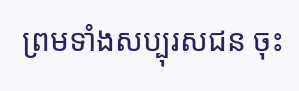ព្រមទាំងសប្បុរសជន ចុះ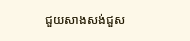ជួយសាងសង់ជួស